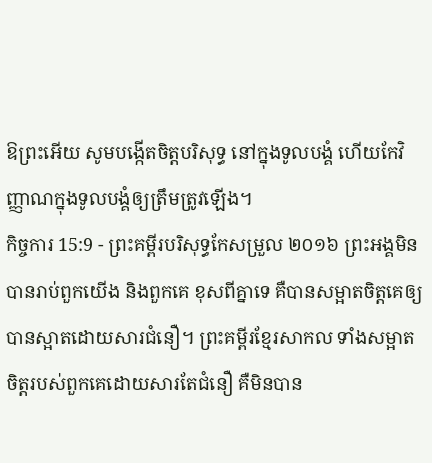ឱព្រះអើយ សូមបង្កើតចិត្តបរិសុទ្ធ នៅក្នុងទូលបង្គំ ហើយកែវិញ្ញាណក្នុងទូលបង្គំឲ្យត្រឹមត្រូវឡើង។
កិច្ចការ 15:9 - ព្រះគម្ពីរបរិសុទ្ធកែសម្រួល ២០១៦ ព្រះអង្គមិនបានរាប់ពួកយើង និងពួកគេ ខុសពីគ្នាទេ គឺបានសម្អាតចិត្តគេឲ្យបានស្អាតដោយសារជំនឿ។ ព្រះគម្ពីរខ្មែរសាកល ទាំងសម្អាតចិត្តរបស់ពួកគេដោយសារតែជំនឿ គឺមិនបាន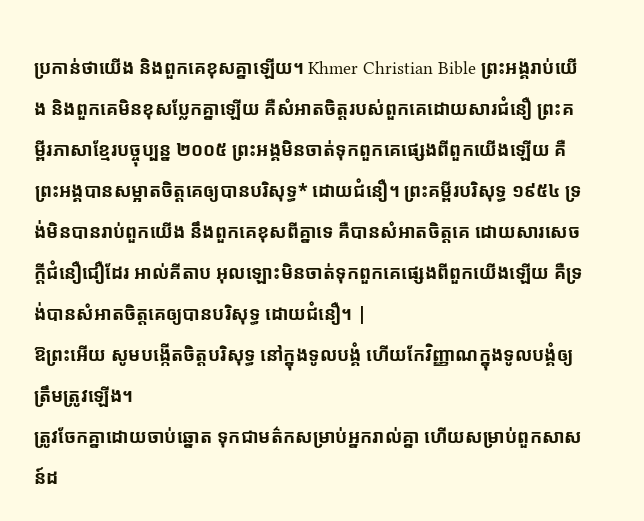ប្រកាន់ថាយើង និងពួកគេខុសគ្នាឡើយ។ Khmer Christian Bible ព្រះអង្គរាប់យើង និងពួកគេមិនខុសប្លែកគ្នាឡើយ គឺសំអាតចិត្តរបស់ពួកគេដោយសារជំនឿ ព្រះគម្ពីរភាសាខ្មែរបច្ចុប្បន្ន ២០០៥ ព្រះអង្គមិនចាត់ទុកពួកគេផ្សេងពីពួកយើងឡើយ គឺព្រះអង្គបានសម្អាតចិត្តគេឲ្យបានបរិសុទ្ធ* ដោយជំនឿ។ ព្រះគម្ពីរបរិសុទ្ធ ១៩៥៤ ទ្រង់មិនបានរាប់ពួកយើង នឹងពួកគេខុសពីគ្នាទេ គឺបានសំអាតចិត្តគេ ដោយសារសេចក្ដីជំនឿជឿដែរ អាល់គីតាប អុលឡោះមិនចាត់ទុកពួកគេផ្សេងពីពួកយើងឡើយ គឺទ្រង់បានសំអាតចិត្ដគេឲ្យបានបរិសុទ្ធ ដោយជំនឿ។ |
ឱព្រះអើយ សូមបង្កើតចិត្តបរិសុទ្ធ នៅក្នុងទូលបង្គំ ហើយកែវិញ្ញាណក្នុងទូលបង្គំឲ្យត្រឹមត្រូវឡើង។
ត្រូវចែកគ្នាដោយចាប់ឆ្នោត ទុកជាមត៌កសម្រាប់អ្នករាល់គ្នា ហើយសម្រាប់ពួកសាសន៍ដ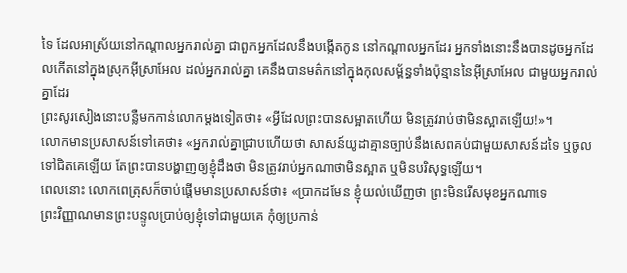ទៃ ដែលអាស្រ័យនៅកណ្ដាលអ្នករាល់គ្នា ជាពួកអ្នកដែលនឹងបង្កើតកូន នៅកណ្ដាលអ្នកដែរ អ្នកទាំងនោះនឹងបានដូចអ្នកដែលកើតនៅក្នុងស្រុកអ៊ីស្រាអែល ដល់អ្នករាល់គ្នា គេនឹងបានមត៌កនៅក្នុងកុលសម្ព័ន្ធទាំងប៉ុន្មាននៃអ៊ីស្រាអែល ជាមួយអ្នករាល់គ្នាដែរ
ព្រះសូរសៀងនោះបន្លឺមកកាន់លោកម្តងទៀតថា៖ «អ្វីដែលព្រះបានសម្អាតហើយ មិនត្រូវរាប់ថាមិនស្អាតឡើយ!»។
លោកមានប្រសាសន៍ទៅគេថា៖ «អ្នករាល់គ្នាជ្រាបហើយថា សាសន៍យូដាគ្មានច្បាប់នឹងសេពគប់ជាមួយសាសន៍ដទៃ ឬចូលទៅជិតគេឡើយ តែព្រះបានបង្ហាញឲ្យខ្ញុំដឹងថា មិនត្រូវរាប់អ្នកណាថាមិនស្អាត ឬមិនបរិសុទ្ធឡើយ។
ពេលនោះ លោកពេត្រុសក៏ចាប់ផ្តើមមានប្រសាសន៍ថា៖ «ប្រាកដមែន ខ្ញុំយល់ឃើញថា ព្រះមិនរើសមុខអ្នកណាទេ
ព្រះវិញ្ញាណមានព្រះបន្ទូលប្រាប់ឲ្យខ្ញុំទៅជាមួយគេ កុំឲ្យប្រកាន់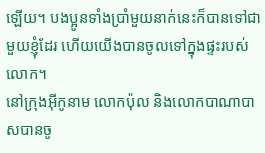ឡើយ។ បងប្អូនទាំងប្រាំមួយនាក់នេះក៏បានទៅជាមួយខ្ញុំដែរ ហើយយើងបានចូលទៅក្នុងផ្ទះរបស់លោក។
នៅក្រុងអ៊ីកូនាម លោកប៉ុល និងលោកបាណាបាសបានចូ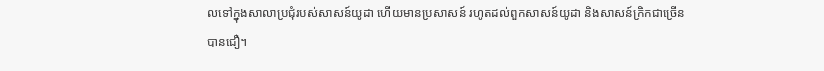លទៅក្នុងសាលាប្រជុំរបស់សាសន៍យូដា ហើយមានប្រសាសន៍ រហូតដល់ពួកសាសន៍យូដា និងសាសន៍ក្រិកជាច្រើនបានជឿ។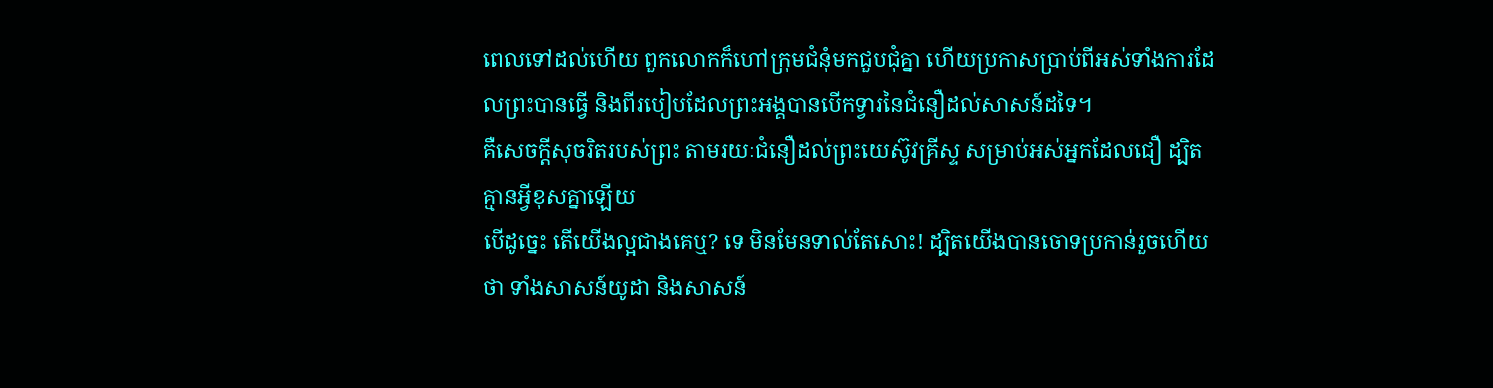ពេលទៅដល់ហើយ ពួកលោកក៏ហៅក្រុមជំនុំមកជួបជុំគ្នា ហើយប្រកាសប្រាប់ពីអស់ទាំងការដែលព្រះបានធ្វើ និងពីរបៀបដែលព្រះអង្គបានបើកទ្វារនៃជំនឿដល់សាសន៍ដទៃ។
គឺសេចក្តីសុចរិតរបស់ព្រះ តាមរយៈជំនឿដល់ព្រះយេស៊ូវគ្រីស្ទ សម្រាប់អស់អ្នកដែលជឿ ដ្បិតគ្មានអ្វីខុសគ្នាឡើយ
បើដូច្នេះ តើយើងល្អជាងគេឬ? ទេ មិនមែនទាល់តែសោះ! ដ្បិតយើងបានចោទប្រកាន់រួចហើយថា ទាំងសាសន៍យូដា និងសាសន៍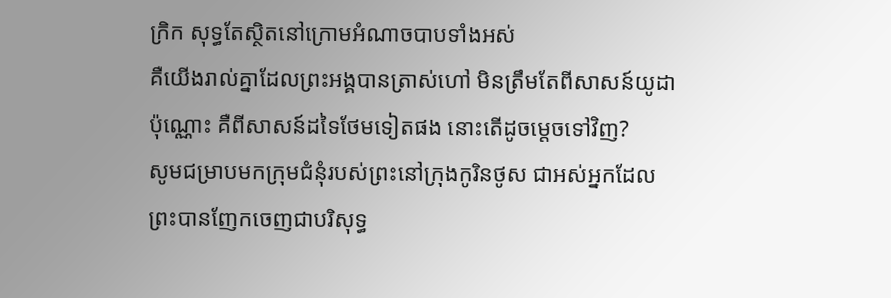ក្រិក សុទ្ធតែស្ថិតនៅក្រោមអំណាចបាបទាំងអស់
គឺយើងរាល់គ្នាដែលព្រះអង្គបានត្រាស់ហៅ មិនត្រឹមតែពីសាសន៍យូដាប៉ុណ្ណោះ គឺពីសាសន៍ដទៃថែមទៀតផង នោះតើដូចម្តេចទៅវិញ?
សូមជម្រាបមកក្រុមជំនុំរបស់ព្រះនៅក្រុងកូរិនថូស ជាអស់អ្នកដែលព្រះបានញែកចេញជាបរិសុទ្ធ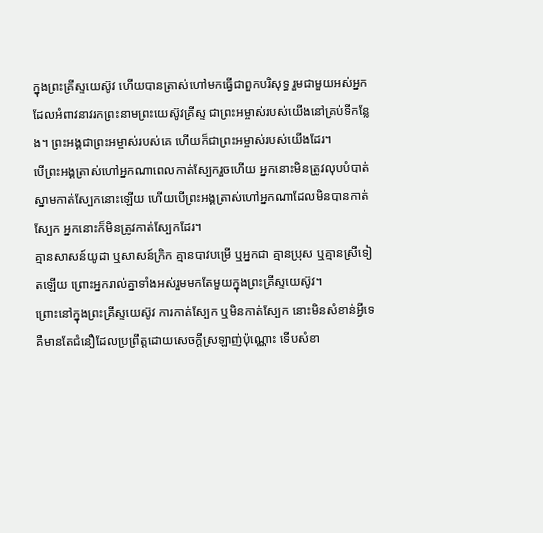ក្នុងព្រះគ្រីស្ទយេស៊ូវ ហើយបានត្រាស់ហៅមកធ្វើជាពួកបរិសុទ្ធ រួមជាមួយអស់អ្នកដែលអំពាវនាវរកព្រះនាមព្រះយេស៊ូវគ្រីស្ទ ជាព្រះអម្ចាស់របស់យើងនៅគ្រប់ទីកន្លែង។ ព្រះអង្គជាព្រះអម្ចាស់របស់គេ ហើយក៏ជាព្រះអម្ចាស់របស់យើងដែរ។
បើព្រះអង្គត្រាស់ហៅអ្នកណាពេលកាត់ស្បែករួចហើយ អ្នកនោះមិនត្រូវលុបបំបាត់ស្នាមកាត់ស្បែកនោះឡើយ ហើយបើព្រះអង្គត្រាស់ហៅអ្នកណាដែលមិនបានកាត់ស្បែក អ្នកនោះក៏មិនត្រូវកាត់ស្បែកដែរ។
គ្មានសាសន៍យូដា ឬសាសន៍ក្រិក គ្មានបាវបម្រើ ឬអ្នកជា គ្មានប្រុស ឬគ្មានស្រីទៀតឡើយ ព្រោះអ្នករាល់គ្នាទាំងអស់រួមមកតែមួយក្នុងព្រះគ្រីស្ទយេស៊ូវ។
ព្រោះនៅក្នុងព្រះគ្រីស្ទយេស៊ូវ ការកាត់ស្បែក ឬមិនកាត់ស្បែក នោះមិនសំខាន់អ្វីទេ គឺមានតែជំនឿដែលប្រព្រឹត្តដោយសេចក្ដីស្រឡាញ់ប៉ុណ្ណោះ ទើបសំខា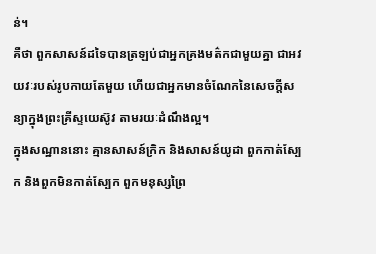ន់។
គឺថា ពួកសាសន៍ដទៃបានត្រឡប់ជាអ្នកគ្រងមត៌កជាមួយគ្នា ជាអវយវៈរបស់រូបកាយតែមួយ ហើយជាអ្នកមានចំណែកនៃសេចក្តីសន្យាក្នុងព្រះគ្រីស្ទយេស៊ូវ តាមរយៈដំណឹងល្អ។
ក្នុងសណ្ឋាននោះ គ្មានសាសន៍ក្រិក និងសាសន៍យូដា ពួកកាត់ស្បែក និងពួកមិនកាត់ស្បែក ពួកមនុស្សព្រៃ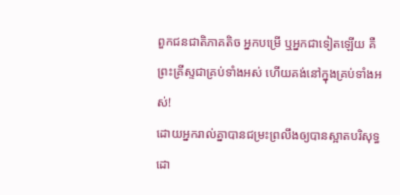ពួកជនជាតិភាគតិច អ្នកបម្រើ ឬអ្នកជាទៀតឡើយ គឺព្រះគ្រីស្ទជាគ្រប់ទាំងអស់ ហើយគង់នៅក្នុងគ្រប់ទាំងអស់!
ដោយអ្នករាល់គ្នាបានជម្រះព្រលឹងឲ្យបានស្អាតបរិសុទ្ធ ដោ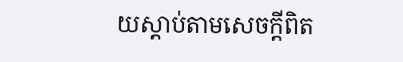យស្តាប់តាមសេចក្តីពិត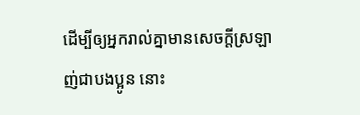ដើម្បីឲ្យអ្នករាល់គ្នាមានសេចក្តីស្រឡាញ់ជាបងប្អូន នោះ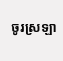ចូរស្រឡា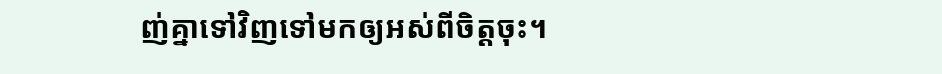ញ់គ្នាទៅវិញទៅមកឲ្យអស់ពីចិត្តចុះ។